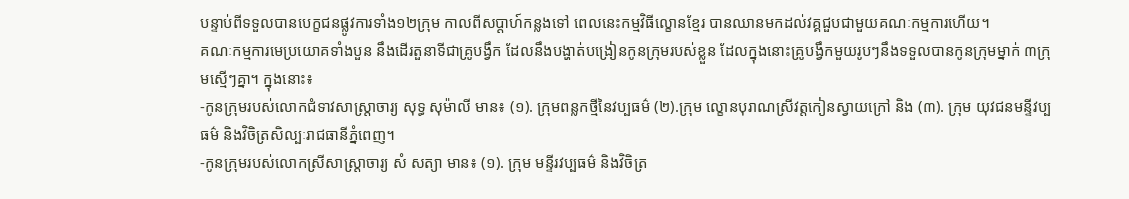បន្ទាប់ពីទទួលបានបេក្ខជនផ្លូវការទាំង១២ក្រុម កាលពីសប្ដាហ៍កន្លងទៅ ពេលនេះកម្មវិធីល្ខោនខ្មែរ បានឈានមកដល់វគ្គជួបជាមួយគណៈកម្មការហើយ។
គណៈកម្មការមេប្រយោគទាំងបួន នឹងដើរតួនាទីជាគ្រូបង្វឹក ដែលនឹងបង្ហាត់បង្រៀនកូនក្រុមរបស់ខ្លួន ដែលក្នុងនោះគ្រូបង្វឹកមួយរូបៗនឹងទទួលបានកូនក្រុមម្នាក់ ៣ក្រុមស្មើៗគ្នា។ ក្នុងនោះ៖
-កូនក្រុមរបស់លោកជំទាវសាស្ត្រាចារ្យ សុទ្ធ សុម៉ាលី មាន៖ (១). ក្រុមពន្លកថ្មីនៃវប្បធម៌ (២).ក្រុម ល្ខោនបុរាណស្រីវត្តកៀនស្វាយក្រៅ និង (៣). ក្រុម យុវជនមន្ទីវប្បធម៌ និងវិចិត្រសិល្បៈរាជធានីភ្នំពេញ។
-កូនក្រុមរបស់លោកស្រីសាស្ត្រាចារ្យ សំ សត្យា មាន៖ (១). ក្រុម មន្ទីរវប្បធម៌ និងវិចិត្រ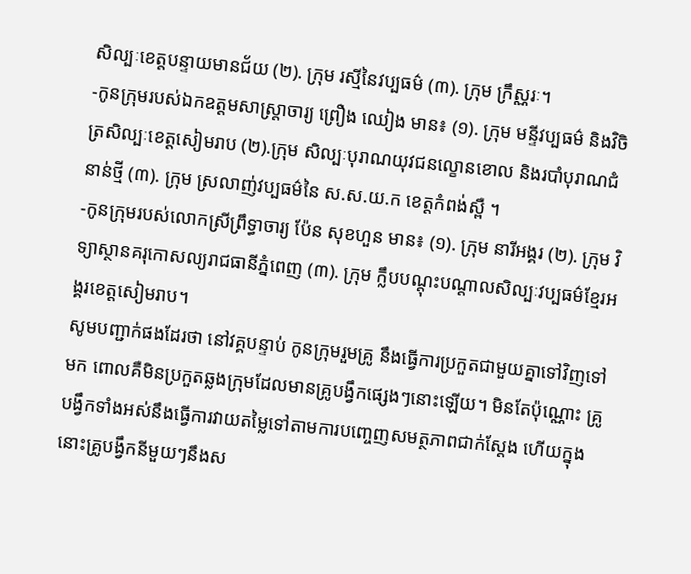សិល្បៈខេត្តបន្ទាយមានជ័យ (២). ក្រុម រស្មីនៃវប្បធម៌ (៣). ក្រុម ក្រឹស្ណរៈ។
-កូនក្រុមរបស់ឯកឧត្តមសាស្ត្រាចារ្យ ព្រឿង ឈៀង មាន៖ (១). ក្រុម មន្ទីវប្បធម៌ និងវិចិត្រសិល្បៈខេត្តសៀមរាប (២).ក្រុម សិល្បៈបុរាណយុវជនល្ខោនខោល និងរបាំបុរាណជំនាន់ថ្មី (៣). ក្រុម ស្រលាញ់វប្បធម៌នៃ ស.ស.យ.ក ខេត្តកំពង់ស្ពឺ ។
-កូនក្រុមរបស់លោកស្រីព្រឹទ្ធាចារ្យ ប៉ែន សុខហួន មាន៖ (១). ក្រុម នារីអង្គរ (២). ក្រុម វិទ្យាស្ថានគរុកោសល្យរាជធានីភ្នំពេញ (៣). ក្រុម ក្លឹបបណ្ដុះបណ្ដាលសិល្បៈវប្បធម៌ខ្មែរអង្គរខេត្តសៀមរាប។
សូមបញ្ជាក់ផងដែរថា នៅវគ្គបន្ទាប់ កូនក្រុមរួមគ្រូ នឹងធ្វើការប្រកួតជាមួយគ្នាទៅវិញទៅមក ពោលគឺមិនប្រកួតឆ្លងក្រុមដែលមានគ្រូបង្វឹកផ្សេងៗនោះឡើយ។ មិនតែប៉ុណ្ណោះ គ្រូបង្វឹកទាំងអស់នឹងធ្វើការវាយតម្លៃទៅតាមការបញ្ចេញសមត្ថភាពជាក់ស្ដែង ហើយក្នុងនោះគ្រូបង្វឹកនីមួយៗនឹងស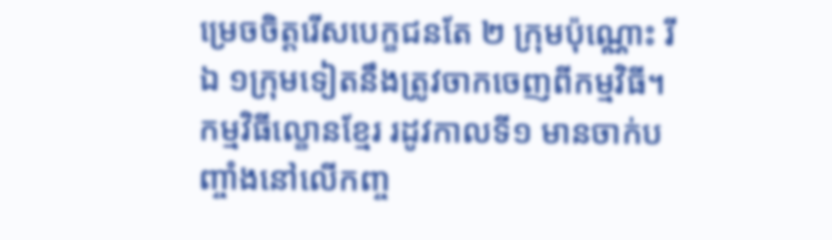ម្រេចចិត្តរើសបេក្ខជនតែ ២ ក្រុមប៉ុណ្ណោះ រីឯ ១ក្រុមទៀតនឹងត្រូវចាកចេញពីកម្មវិធី។
កម្មវិធីល្ខោនខ្មែរ រដូវកាលទី១ មានចាក់បញ្ចាំងនៅលើកញ្ច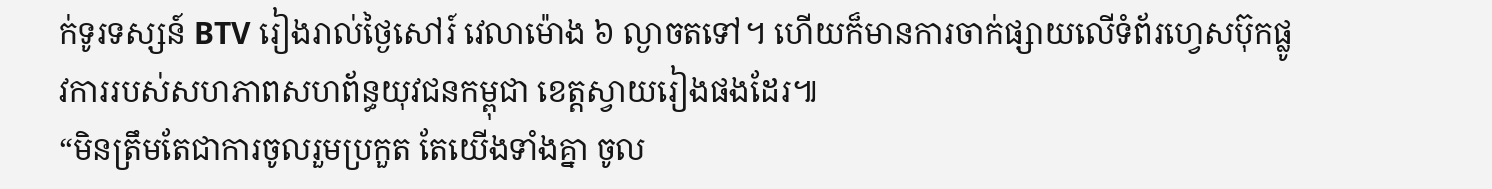ក់ទូរទស្សន៍ BTV រៀងរាល់ថ្ងៃសៅរ៍ វេលាម៉ោង ៦ ល្ងាចតទៅ។ ហើយក៏មានការចាក់ផ្សាយលើទំព័រហ្វេសប៊ុកផ្លូវការរបស់សហភាពសហព័ន្ធយុវជនកម្ពុជា ខេត្តស្វាយរៀងផងដែរ៕
“មិនត្រឹមតែជាការចូលរួមប្រកួត តែយើងទាំងគ្នា ចូល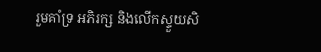រួមគាំទ្រ អភិរក្ស និងលើកស្ទួយសិ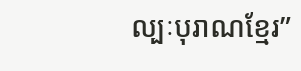ល្បៈបុរាណខ្មែរ”